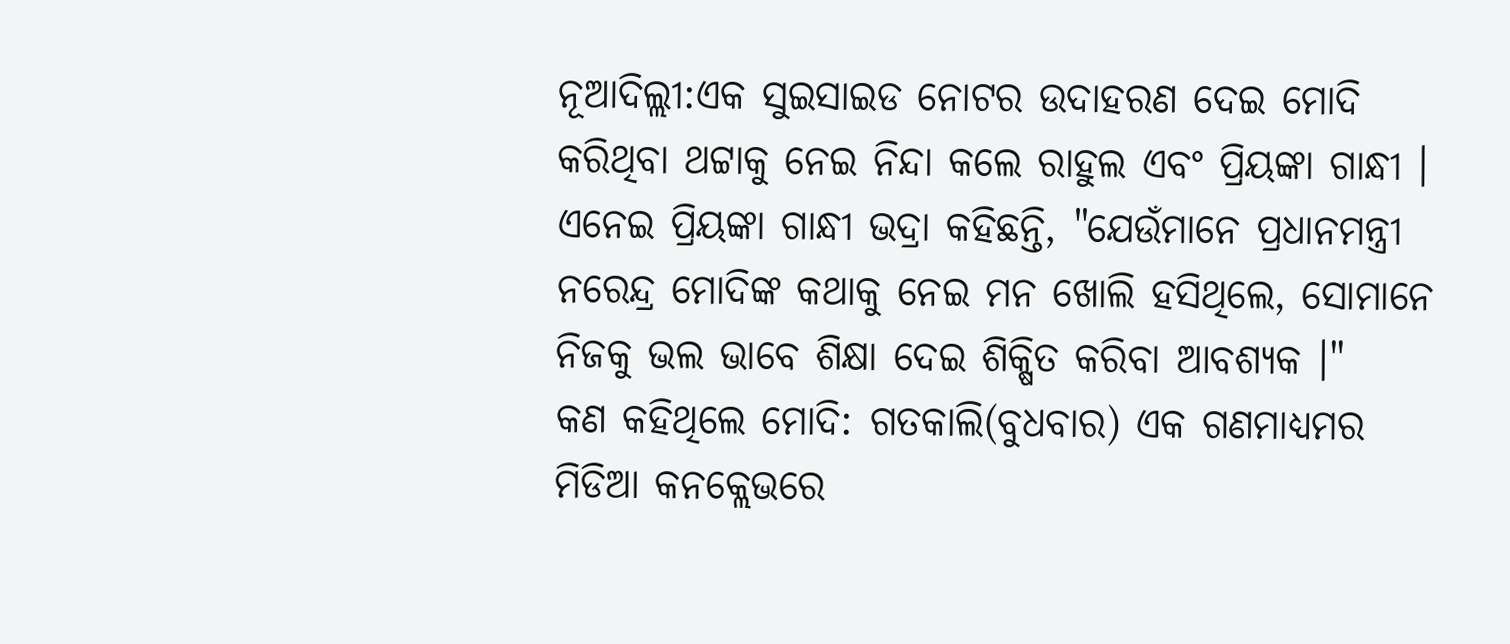ନୂଆଦିଲ୍ଲୀ:ଏକ ସୁଇସାଇଡ ନୋଟର ଉଦାହରଣ ଦେଇ ମୋଦି କରିଥିବା ଥଟ୍ଟାକୁ ନେଇ ନିନ୍ଦା କଲେ ରାହୁଲ ଏବଂ ପ୍ରିୟଙ୍କା ଗାନ୍ଧୀ । ଏନେଇ ପ୍ରିୟଙ୍କା ଗାନ୍ଧୀ ଭଦ୍ରା କହିଛନ୍ତି, "ଯେଉଁମାନେ ପ୍ରଧାନମନ୍ତ୍ରୀ ନରେନ୍ଦ୍ର ମୋଦିଙ୍କ କଥାକୁ ନେଇ ମନ ଖୋଲି ହସିଥିଲେ, ସୋମାନେ ନିଜକୁ ଭଲ ଭାବେ ଶିକ୍ଷା ଦେଇ ଶିକ୍ଷିତ କରିବା ଆବଶ୍ୟକ ।"
କଣ କହିଥିଲେ ମୋଦି: ଗତକାଲି(ବୁଧବାର) ଏକ ଗଣମାଧ୍ୟମର ମିଡିଆ କନକ୍ଲେଭରେ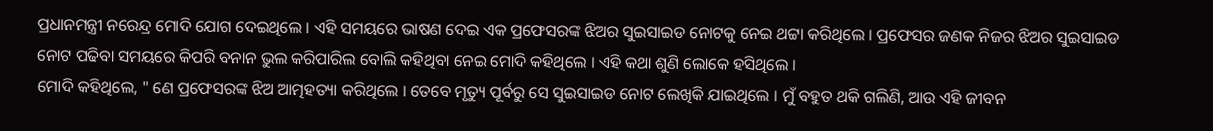ପ୍ରଧାନମନ୍ତ୍ରୀ ନରେନ୍ଦ୍ର ମୋଦି ଯୋଗ ଦେଇଥିଲେ । ଏହି ସମୟରେ ଭାଷଣ ଦେଇ ଏକ ପ୍ରଫେସରଙ୍କ ଝିଅର ସୁଇସାଇଡ ନୋଟକୁ ନେଇ ଥଟ୍ଟା କରିଥିଲେ । ପ୍ରଫେସର ଜଣକ ନିଜର ଝିଅର ସୁଇସାଇଡ ନୋଟ ପଢିବା ସମୟରେ କିପରି ବନାନ ଭୁଲ କରିପାରିଲ ବୋଲି କହିଥିବା ନେଇ ମୋଦି କହିଥିଲେ । ଏହି କଥା ଶୁଣି ଲୋକେ ହସିଥିଲେ ।
ମୋଦି କହିଥିଲେ, " ଣେ ପ୍ରଫେସରଙ୍କ ଝିଅ ଆତ୍ମହତ୍ୟା କରିଥିଲେ । ତେବେ ମୃତ୍ୟୁ ପୂର୍ବରୁ ସେ ସୁଇସାଇଡ ନୋଟ ଲେଖିକି ଯାଇଥିଲେ । ମୁଁ ବହୁତ ଥକି ଗଲିଣି, ଆଉ ଏହି ଜୀବନ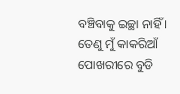ବଞ୍ଚିବାକୁ ଇଚ୍ଛା ନାହିଁ । ତେଣୁ ମୁଁ କାକରିଆଁ ପୋଖରୀରେ ବୁଡି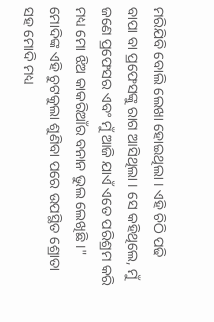ମରିଯିବି ବୋଲି ଲେଖା ହୋଇଥିଲା । ଏହି ଚିଠି ପଢି ବାପା ବା ପ୍ରଫେସଙ୍କୁ ରାଗ ଆସିଥିଲା । ସେ କହିଥିଲେ, ମୁଁ ଜଣେ ପ୍ରଫେସର ଏବଂ ମୁଁ ଆଜି ଯାଏଁ ଏତେ ପରିଶ୍ରମ କରି ମଧ୍ୟ ମୋ ଝିଅ କାକରିଆଁର ବନାନ ଭୁଲ ଲେଖିଛି ।" ମୋଦିଙ୍କ ଏହି ଚୁଟକୁଲା ଶୁଣିବା ପରେ ଉପସ୍ଥିତ ଶ୍ରୋତା ସହ ମୋଦି ମଧ୍ୟ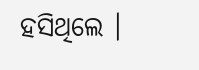ହସିଥିଲେ ।